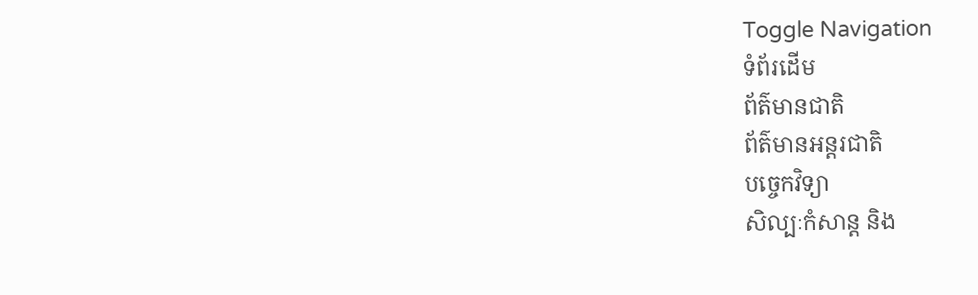Toggle Navigation
ទំព័រដើម
ព័ត៌មានជាតិ
ព័ត៌មានអន្តរជាតិ
បច្ចេកវិទ្យា
សិល្បៈកំសាន្ត និង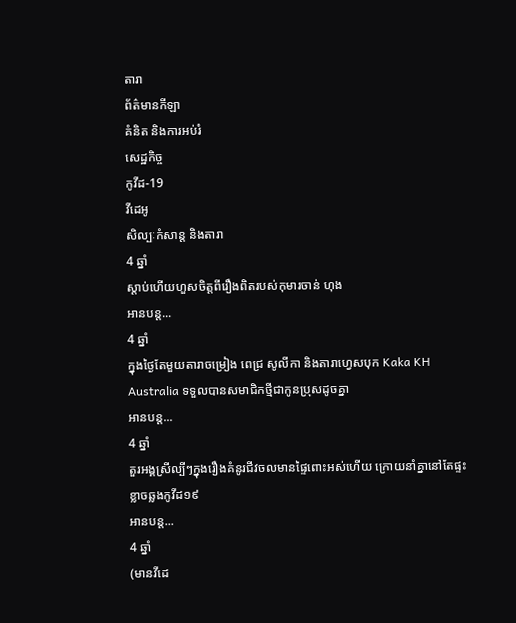តារា
ព័ត៌មានកីឡា
គំនិត និងការអប់រំ
សេដ្ឋកិច្ច
កូវីដ-19
វីដេអូ
សិល្បៈកំសាន្ត និងតារា
4 ឆ្នាំ
ស្ដាប់ហើយហួសចិត្តពីរឿងពិតរបស់កុមារចាន់ ហុង
អានបន្ត...
4 ឆ្នាំ
ក្នុងថ្ងៃតែមួយតារាចម្រៀង ពេជ្រ សូលីកា និងតារាហ្វេសបុក Kaka KH Australia ទទួលបានសមាជិកថ្មីជាកូនប្រុសដូចគ្នា
អានបន្ត...
4 ឆ្នាំ
តួរអង្គស្រីល្បីៗក្នុងរឿងគំនូរជីវចលមានផ្ទៃពោះអស់ហើយ ក្រោយនាំគ្នានៅតែផ្ទះខ្លាចឆ្លងកូវីដ១៩
អានបន្ត...
4 ឆ្នាំ
(មានវីដេ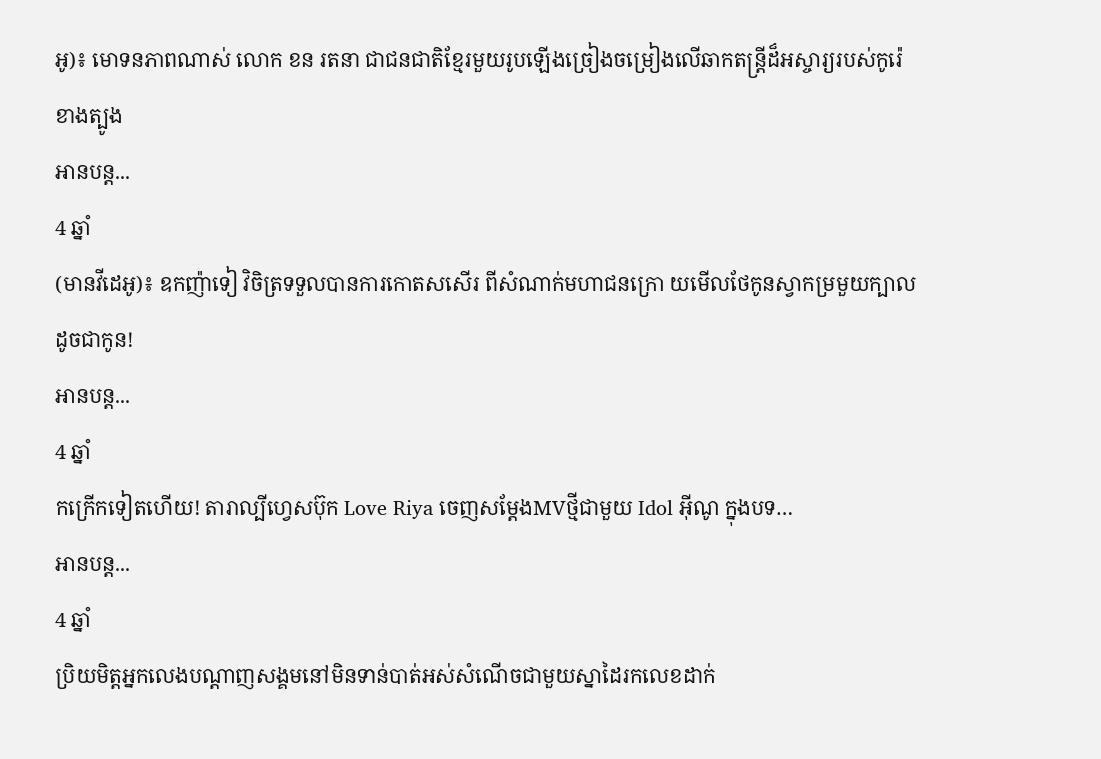អូ)៖ មោទនភាពណាស់ លោក ខន រតនា ជាជនជាតិខ្មែរមួយរូបឡើងច្រៀងចម្រៀងលើឆាកតន្រ្តីដ៏អស្ចារ្យរបស់កូរ៉េខាងត្បូង
អានបន្ត...
4 ឆ្នាំ
(មានវីដេអូ)៖ ឧកញ៉ាទៀ វិចិត្រទទួលបានការកោតសសើរ ពីសំណាក់មហាជនក្រោ យមើលថែកូនស្វាកម្រមួយក្បាល ដូចជាកូន!
អានបន្ត...
4 ឆ្នាំ
កក្រើកទៀតហើយ! តារាល្បីហ្វេសប៊ុក Love Riya ចេញសម្តែងMVថ្មីជាមួយ Idol អ៊ីណូ ក្នុងបទ…
អានបន្ត...
4 ឆ្នាំ
ប្រិយមិត្តអ្នកលេងបណ្តាញសង្គមនៅមិនទាន់បាត់អស់សំណើចជាមួយស្នាដៃរកលេខដាក់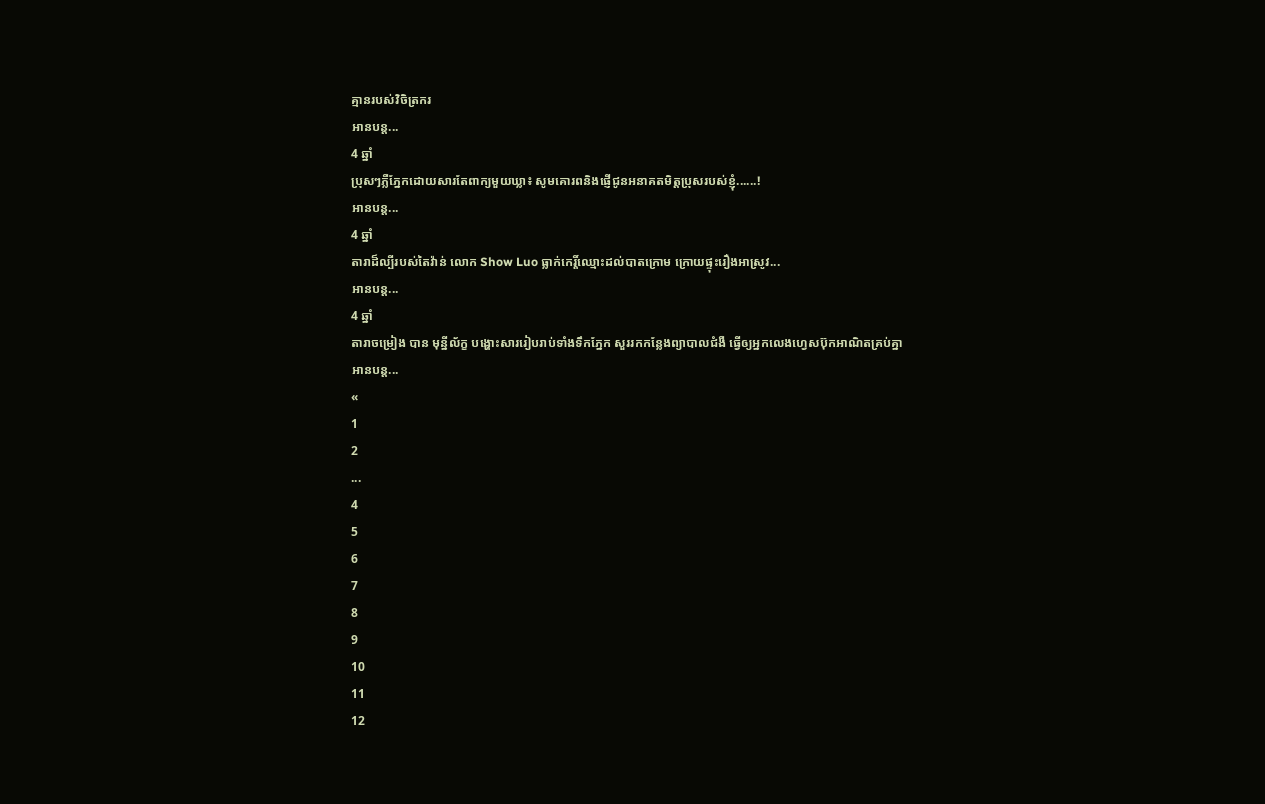គ្មានរបស់វិចិត្រករ
អានបន្ត...
4 ឆ្នាំ
ប្រុសៗភ្លឺភ្នែកដោយសារតែពាក្យមួយឃ្លា៖ សូមគោរពនិងផ្ញើជូនអនាគតមិត្តប្រុសរបស់ខ្ញុំ......!
អានបន្ត...
4 ឆ្នាំ
តារាដ៏ល្បីរបស់តៃវ៉ាន់ លោក Show Luo ធ្លាក់កេរ្តិ៍ឈ្មោះដល់បាតក្រោម ក្រោយផ្ទុះរឿងអាស្រូវ...
អានបន្ត...
4 ឆ្នាំ
តារាចម្រៀង បាន មុន្នីល័ក្ខ បង្ហោះសាររៀបរាប់ទាំងទឹកភ្នែក សួររកកន្លែងព្យាបាលជំងឺ ធ្វើឲ្យអ្នកលេងហ្វេសប៊ុកអាណិតគ្រប់គ្នា
អានបន្ត...
«
1
2
...
4
5
6
7
8
9
10
11
12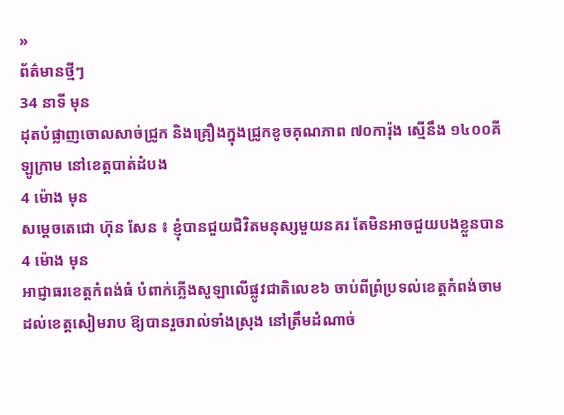»
ព័ត៌មានថ្មីៗ
34 នាទី មុន
ដុតបំផ្លាញចោលសាច់ជ្រូក និងគ្រឿងក្នុងជ្រូកខូចគុណភាព ៧០ការ៉ុង ស្មើនឹង ១៤០០គីឡូក្រាម នៅខេត្តបាត់ដំបង
4 ម៉ោង មុន
សម្តេចតេជោ ហ៊ុន សែន ៖ ខ្ញុំបានជួយជិវិតមនុស្សមួយនគរ តែមិនអាចជួយបងខ្លួនបាន
4 ម៉ោង មុន
អាជ្ញាធរខេត្តកំពង់ធំ បំពាក់ភ្លើងសូឡាលើផ្លូវជាតិលេខ៦ ចាប់ពីព្រំប្រទល់ខេត្តកំពង់ចាម ដល់ខេត្តសៀមរាប ឱ្យបានរួចរាល់ទាំងស្រុង នៅត្រឹមដំណាច់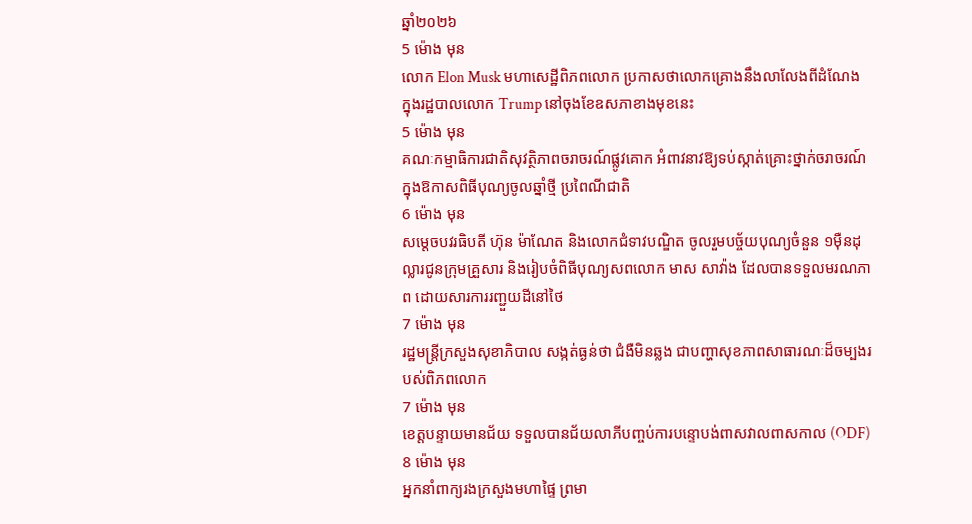ឆ្នាំ២០២៦
5 ម៉ោង មុន
លោក Elon Musk មហាសេដ្ឋីពិភពលោក ប្រកាសថាលោកគ្រោងនឹងលាលែងពីដំណែង ក្នុងរដ្ឋបាលលោក Trump នៅចុងខែឧសភាខាងមុខនេះ
5 ម៉ោង មុន
គណៈកម្មាធិការជាតិសុវត្ថិភាពចរាចរណ៍ផ្លូវគោក អំពាវនាវឱ្យទប់ស្កាត់គ្រោះថ្នាក់ចរាចរណ៍ ក្នុងឱកាសពិធីបុណ្យចូលឆ្នាំថ្មី ប្រពៃណីជាតិ
6 ម៉ោង មុន
សម្តេចបវរធិបតី ហ៊ុន ម៉ាណែត និងលោកជំទាវបណ្ឌិត ចូលរួមបច្ច័យបុណ្យចំនួន ១ម៉ឺនដុល្លារជូនក្រុមគ្រួសារ និងរៀបចំពិធីបុណ្យសពលោក មាស សាវ៉ាង ដែលបានទទួលមរណភាព ដោយសារការរញ្ជួយដីនៅថៃ
7 ម៉ោង មុន
រដ្ឋមន្រ្តីក្រសួងសុខាភិបាល សង្កត់ធ្ងន់ថា ជំងឺមិនឆ្លង ជាបញ្ហាសុខភាពសាធារណៈដ៏ចម្បងរបស់ពិភពលោក
7 ម៉ោង មុន
ខេត្តបន្ទាយមានជ័យ ទទួលបានជ័យលាភីបញ្ចប់ការបន្ទោបង់ពាសវាលពាសកាល (ODF)
8 ម៉ោង មុន
អ្នកនាំពាក្យរងក្រសួងមហាផ្ទៃ ព្រមា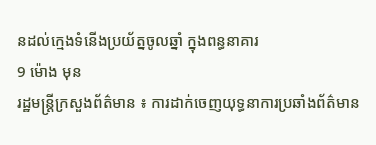នដល់ក្មេងទំនើងប្រយ័ត្នចូលឆ្នាំ ក្នុងពន្ធនាគារ
9 ម៉ោង មុន
រដ្ឋមន្ត្រីក្រសួងព័ត៌មាន ៖ ការដាក់ចេញយុទ្ធនាការប្រឆាំងព័ត៌មាន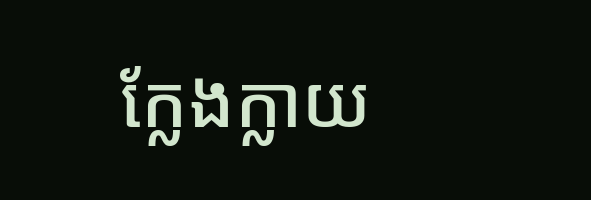ក្លែងក្លាយ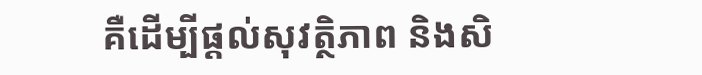គឺដើម្បីផ្តល់សុវត្ថិភាព និងសិ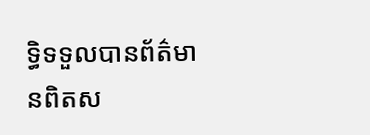ទ្ធិទទួលបានព័ត៌មានពិតស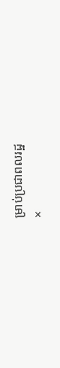ម្រាប់ប្រជាពលរដ្ឋ
×